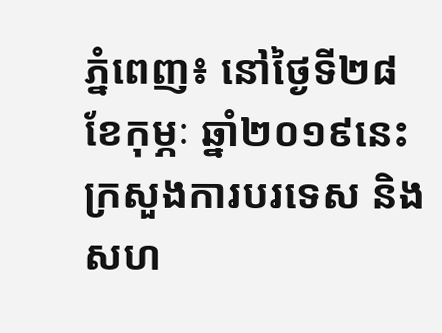ភ្នំពេញ៖ នៅថ្ងៃទី២៨ ខែកុម្ភៈ ឆ្នាំ២០១៩នេះ ក្រសួងការបរទេស និងសហ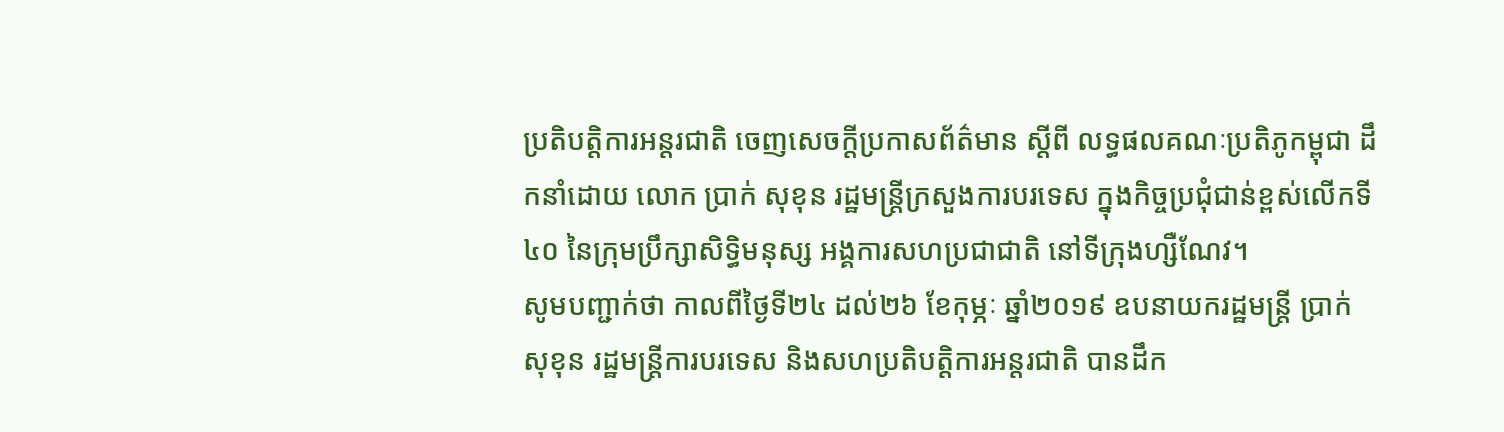ប្រតិបត្តិការអន្តរជាតិ ចេញសេចក្តីប្រកាសព័ត៌មាន ស្តីពី លទ្ធផលគណៈប្រតិភូកម្ពុជា ដឹកនាំដោយ លោក ប្រាក់ សុខុន រដ្ឋមន្រ្តីក្រសួងការបរទេស ក្នុងកិច្ចប្រជុំជាន់ខ្ពស់លើកទី៤០ នៃក្រុមប្រឹក្សាសិទ្ធិមនុស្ស អង្គការសហប្រជាជាតិ នៅទីក្រុងហ្សឺណែវ។
សូមបញ្ជាក់ថា កាលពីថ្ងៃទី២៤ ដល់២៦ ខែកុម្ភៈ ឆ្នាំ២០១៩ ឧបនាយករដ្ឋមន្ត្រី ប្រាក់ សុខុន រដ្ឋមន្ត្រីការបរទេស និងសហប្រតិបត្តិការអន្តរជាតិ បានដឹក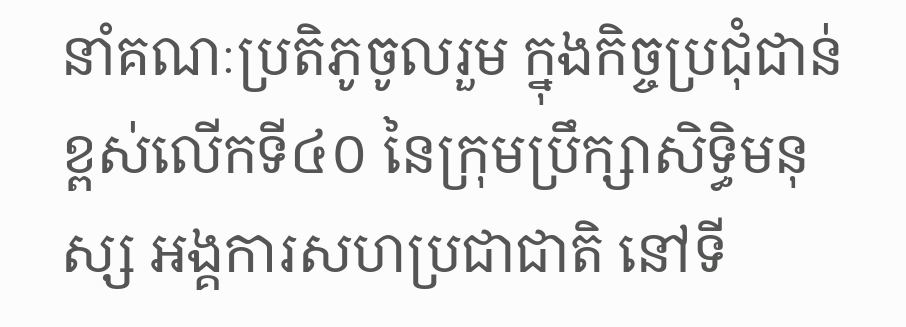នាំគណៈប្រតិភូចូលរួម ក្នុងកិច្ចប្រជុំជាន់ខ្ពស់លើកទី៤០ នៃក្រុមប្រឹក្សាសិទ្ធិមនុស្ស អង្គការសហប្រជាជាតិ នៅទី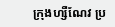ក្រុងហ្សឺណែវ ប្រ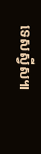ទេសស្វីស៕